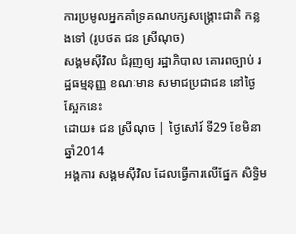ការប្រមូលអ្នកគាំទ្រគណបក្សសង្គ្រោះជាតិ កន្លងទៅ (រូបថត ជន ស្រីណុច)
សង្គមស៊ីវិល ជំរុញឲ្យ រដ្ឋាភិបាល គោរពច្បាប់ រដ្ឋធម្មនុញ្ញ ខណៈមាន សមាជប្រជាជន នៅថ្ងៃស្អែកនេះ
ដោយ៖ ជន ស្រីណុច | ថ្ងៃសៅរ៍ ទី29 ខែមិនា ឆ្នាំ2014
អង្គការ សង្គមស៊ីវិល ដែលធ្វើការលើផ្នែក សិទ្ធិម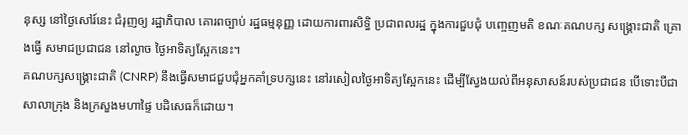នុស្ស នៅថ្ងៃសៅរ៍នេះ ជំរុញឲ្យ រដ្ឋាភិបាល គោរពច្បាប់ រដ្ឋធម្មនុញ្ញ ដោយការពារសិទ្ធិ ប្រជាពលរដ្ឋ ក្នុងការជួបជុំ បញ្ចេញមតិ ខណៈគណបក្ស សង្គ្រោះជាតិ គ្រោងធ្វើ សមាជប្រជាជន នៅល្ងាច ថ្ងៃអាទិត្យស្អែកនេះ។
គណបក្សសង្គ្រោះជាតិ (CNRP) នឹងធ្វើសមាជជួបជុំអ្នកគាំទ្របក្សនេះ នៅរសៀលថ្ងៃអាទិត្យស្អែកនេះ ដើម្បីស្វែងយល់ពីអនុសាសន៍របស់ប្រជាជន បើទោះបីជាសាលាក្រុង និងក្រសួងមហាផ្ទៃ បដិសេធក៏ដោយ។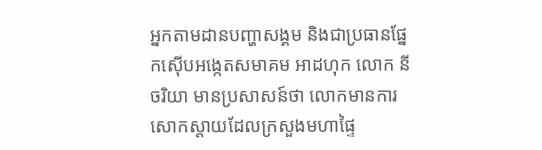អ្នកតាមដានបញ្ហាសង្គម និងជាប្រធានផ្នែកស៊ើបអង្កេតសមាគម អាដហុក លោក នី ចរិយា មានប្រសាសន៍ថា លោកមានការសោកស្តាយដែលក្រសួងមហាផ្ទៃ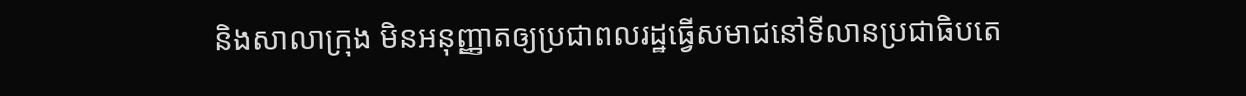និងសាលាក្រុង មិនអនុញ្ញាតឲ្យប្រជាពលរដ្ឋធ្វើសមាជនៅទីលានប្រជាធិបតេ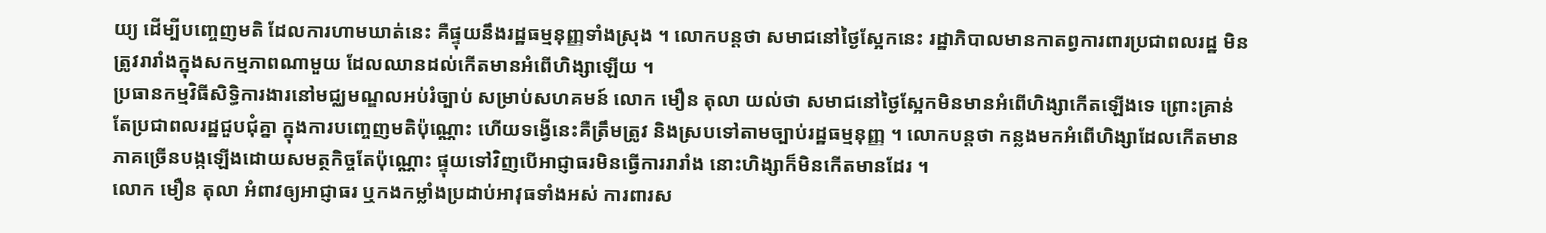យ្យ ដើម្បីបញ្ចេញមតិ ដែលការហាមឃាត់នេះ គឺផ្ទុយនឹងរដ្ឋធម្មនុញ្ញទាំងស្រុង ។ លោកបន្តថា សមាជនៅថ្ងៃស្អែកនេះ រដ្ឋាភិបាលមានកាតព្វការពារប្រជាពលរដ្ឋ មិនត្រូវរារាំងក្នុងសកម្មភាពណាមួយ ដែលឈានដល់កើតមានអំពើហិង្សាឡើយ ។
ប្រធានកម្មវិធីសិទ្ធិការងារនៅមជ្ឈមណ្ឌលអប់រំច្បាប់ សម្រាប់សហគមន៍ លោក មឿន តុលា យល់ថា សមាជនៅថ្ងៃស្អែកមិនមានអំពើហិង្សាកើតឡើងទេ ព្រោះគ្រាន់តែប្រជាពលរដ្ឋជួបជុំគ្នា ក្នុងការបញ្ចេញមតិប៉ុណ្ណោះ ហើយទង្វើនេះគឺត្រឹមត្រូវ និងស្របទៅតាមច្បាប់រដ្ឋធម្មនុញ្ញ ។ លោកបន្តថា កន្លងមកអំពើហិង្សាដែលកើតមាន ភាគច្រើនបង្កឡើងដោយសមត្ថកិច្ចតែប៉ុណ្ណោះ ផ្ទុយទៅវិញបើអាជ្ញាធរមិនធ្វើការរារាំង នោះហិង្សាក៏មិនកើតមានដែរ ។
លោក មឿន តុលា អំពាវឲ្យអាជ្ញាធរ ឬកងកម្លាំងប្រដាប់អាវុធទាំងអស់ ការពារស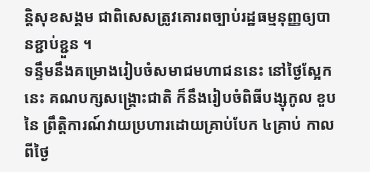ន្តិសុខសង្គម ជាពិសេសត្រូវគោរពច្បាប់រដ្ឋធម្មនុញ្ញឲ្យបានខ្ជាប់ខ្ជួន ។
ទន្ទឹមនឹងគម្រោងរៀបចំសមាជមហាជននេះ នៅថ្ងៃស្អែកនេះ គណបក្សសង្គ្រោះជាតិ ក៏នឹងរៀបចំពិធីបង្សុកូល ខួបនៃ ព្រឹត្តិការណ៍វាយប្រហារដោយគ្រាប់បែក ៤គ្រាប់ កាលពីថ្ងៃ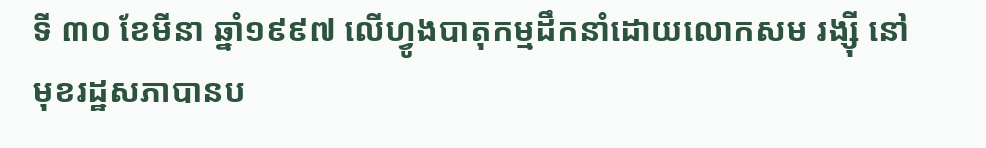ទី ៣០ ខែមីនា ឆ្នាំ១៩៩៧ លើហ្វូងបាតុកម្មដឹកនាំដោយលោកសម រង្ស៊ី នៅមុខរដ្ឋសភាបានប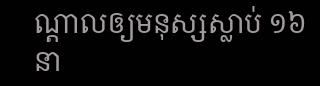ណ្តាលឲ្យមនុស្សស្លាប់ ១៦នា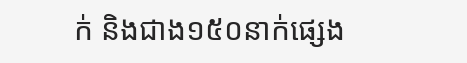ក់ និងជាង១៥០នាក់ផ្សេង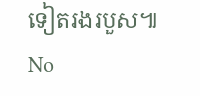ទៀតរងរបួស៕
No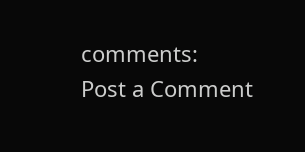comments:
Post a Comment